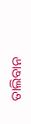ତାଲିବାନ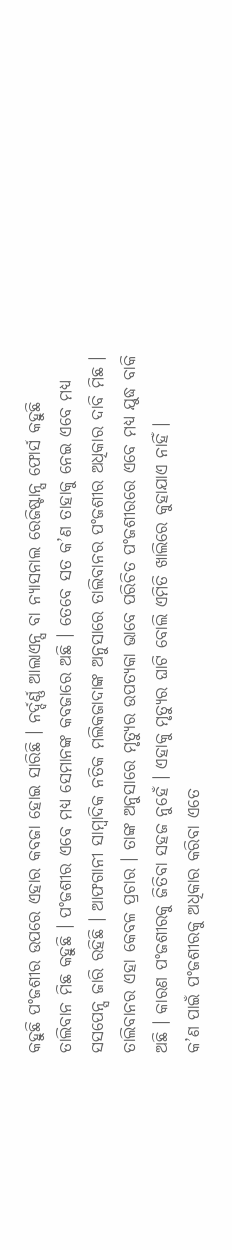କହୁଛି ପଂଜଶୀର ଉପରେ ଏହାର କବଜା ହୋଇ ସାରିଛି । ନର୍ଦ୍ଦର୍ଣ୍ଣ ଆଲାଏନ୍ସ ବା ନ୍ୟାସନାଲ ରେଜିଷ୍ଟାନ୍ସ ଫୋର୍ସ କହୁଛି ତାଲିବାନ ମିଛ କହୁଛି । ପଂଜଶୀର ଏବେ ମଧ୍ୟ ସେମାନଙ୍କ କବଜାରେ ଅଛି । ତେବେ ସତ କ’ଣ ତାହାକୁ ନେଇ ଏବେ ମଧ୍ୟ ସସପେନ୍ସ ଜାରି ରହିଛି । ଆଫଗାନୀ ସାମ୍ବାଦିକ ନତିକ ମଲିକଜାଦାଙ୍କ ଅନୁସାରେ ତାଲିବାନର ପଂଜଶୀର ଅଧିକାର ଦାବି ମିଛ । ତାଲିବାନର ଏହା କେବଳ ପ୍ରଚାର । ତାଙ୍କ ଅନୁସାରେ ମୃତ୍ୟୁର ଉପତ୍ୟକା ଭାବେ ପରିଚିତ ପଂଜଶୀରରେ ଏବେ ମଧ୍ୟ ଯୁଦ୍ଧ ବାକି ଅଛି । କାରଣ ପଂଜଶୀରକୁ ଜିତିବା ସହଜ ନୁହେଁ । ଏହାକୁ ମୃତ୍ୟୁର ଘାଟି ବୋଲି ଏମିତି ଖାଲିରେ କୁହାଯାଏ ନାହିଁ ।
କ’ଣ ପାଇଁ ପଂଜଶୀରକୁ ଅଧିକାର କରିବା ଏତେ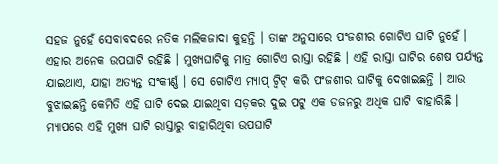ସହଜ ନୁହେଁ ସେବାବଦରେ ନତିକ ମଲିକଜାଦା କୁହନ୍ତି । ତାଙ୍କ ଅନୁସାରେ ପଂଜଶୀର ଗୋଟିଏ ଘାଟି ନୁହେଁ । ଏହାର ଅନେକ ଉପଘାଟି ରହିଛି । ମୁଖ୍ୟଘାଟିକୁ ମାତ୍ର ଗୋଟିଏ ରାସ୍ତା ରହିଛି । ଏହି ରାସ୍ତା ଘାଟିର ଶେଷ ପର୍ଯ୍ୟନ୍ତ ଯାଇଥାଏ, ଯାହା ଅତ୍ୟନ୍ତ ସଂକୀର୍ଣ୍ଣ । ସେ ଗୋଟିଏ ମ୍ୟାପ୍ ଟ୍ୱିଟ୍ କରି ପଂଜଶୀର ଘାଟିକୁ ଦେଖାଇଛନ୍ତି । ଆଉ ବୁଝାଇଛନ୍ତି କେମିତି ଏହି ଘାଟି ଦେଇ ଯାଇଥିବା ସଡ଼କର ଦୁଇ ପଟୁ ଏକ ଡଜନରୁ ଅଧିକ ଘାଟି ବାହାରିଛି । ମ୍ୟାପରେ ଏହି ମୁଖ୍ୟ ଘାଟି ରାସ୍ତାରୁ ବାହାରିଥିବା ଉପଘାଟି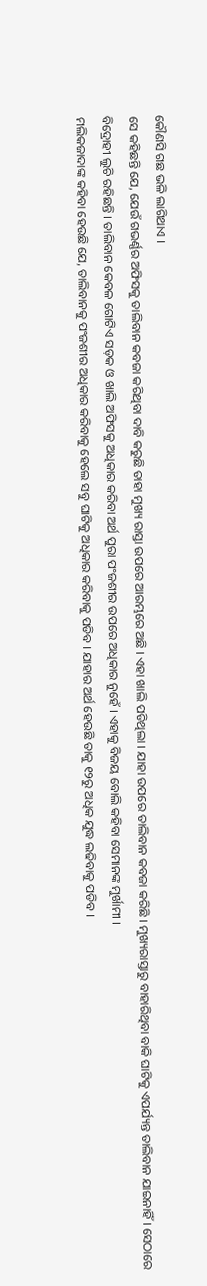କୌଣସି ଗଛ ଭଳି ଲାଗିଥାଏ ।
ସେ କହିଛନ୍ତି ଯେ, ଯେଉଁ ଗଭର୍ଣ୍ଣର ଅଫିସକୁ ତାଲିବାନ କବଜା କରିଥିବା ଦାବି କରୁଛି ତାହା ମୁଖ୍ୟ ରାସ୍ତା ଉପରେ ଆରମ୍ଭରେ ଅଛି । ଏହା ଖାଲି ପଡିଥିଲା । ଯାହା ଉପରେ ତାଲିବାନ କବଜା କରିଛି । ମୁଖ୍ୟରାସ୍ତାରୁ ବାହାରିଥିବା ବାକି ଘାଟିକୁ ଏପର୍ଯ୍ୟନ୍ତ ତାଲିବାନ ଯାଇନାହିଁ । ସେଠାରେ ବିଦ୍ରୋହୀ ଲୁଚି ରହିଛନ୍ତି । ତାଲିବାନ କେବଳ ଗୋଟିଏ ସଡ଼କ ଓ ଖାଲି ଅଫିସକୁ ଅଧିକାର କରିବା ଅର୍ଥ ପୁରା ପଂଜଶୀର ଉପରେ ଅଧିକାର ନୁହେଁ । ଏହାକୁ ବିଜୟ ବୋଲି କହିବା ସେମାନଙ୍କ ମୁର୍ଖାମୀ ।
ମଲିକଜାଦାଙ୍କ କହିବା ହେଉଛି ଯେ, ତାଲିବାନକୁ ପଂଜଶୀର ଅଧିକାର କରିବାକୁ ହେଲେ ସବୁ ଘାଟିକୁ ଅଧିକାର କରିବାକୁ ପଡିବ । ଯାହାର ଅର୍ଥ ହେଉଛି ତାକୁ ୧୨ରୁ ଅଧିକ ଯୁଦ୍ଧ ଲଢିବାକୁ ପଡିବ ।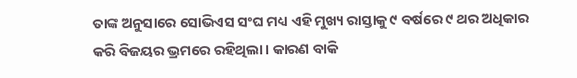ତାଙ୍କ ଅନୁସାରେ ସୋଭିଏସ ସଂଘ ମଧ୍ୟ ଏହି ମୁଖ୍ୟ ରାସ୍ତାକୁ ୯ ବର୍ଷରେ ୯ ଥର ଅଧିକାର କରି ବିଜୟର ଭ୍ରମରେ ରହିଥିଲା । କାରଣ ବାକି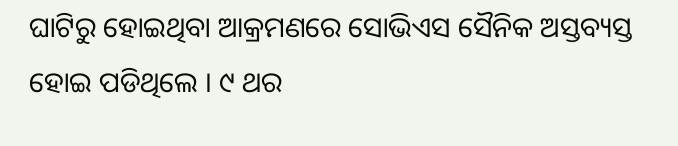ଘାଟିରୁ ହୋଇଥିବା ଆକ୍ରମଣରେ ସୋଭିଏସ ସୈନିକ ଅସ୍ତବ୍ୟସ୍ତ ହୋଇ ପଡିଥିଲେ । ୯ ଥର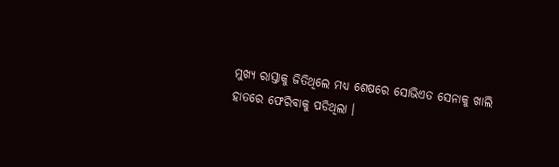ମୁଖ୍ୟ ରାସ୍ତାକୁ ଜିତିଥିଲେ ମଧ୍ୟ ଶେଷରେ ସୋଭିଏତ ସେନାକୁ ଖାଲି ହାତରେ ଫେରିବାକୁ ପଡିଥିଲା ।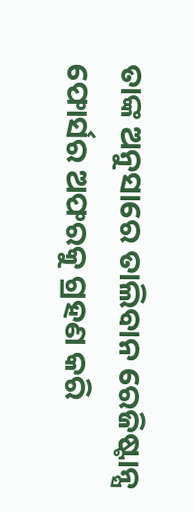ତାଙ୍କ ଅନୁସାରେ ତାଲିବାନ ରେଜିଷ୍ଟାନ୍ସ ଫୋର୍ସର ଅଫରକୁ ଗ୍ରହଣ କରି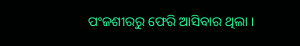ପଂଜଶୀରରୁ ଫେରି ଆସିବାର ଥିଲା ।